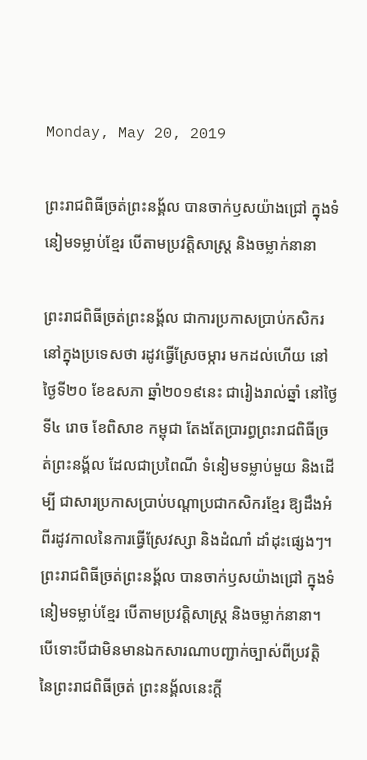Monday, May 20, 2019

ព្រះរាជពិធីច្រត់ព្រះនង្គ័ល បានចាក់ឫសយ៉ាងជ្រៅ ក្នុងទំនៀមទម្លាប់ខ្មែរ បើតាមប្រវត្តិសាស្ត្រ និងចម្លាក់នានា

ព្រះរាជពិធីច្រត់ព្រះនង្គ័ល ជាការប្រកាសប្រាប់កសិករនៅក្នុងប្រទេសថា រដូវធ្វើស្រែចម្ការ មកដល់ហើយ នៅថ្ងៃទី២០ ខែឧសភា ឆ្នាំ២០១៩នេះ ជារៀងរាល់ឆ្នាំ នៅថ្ងៃទី៤ រោច ខែពិសាខ កម្ពុជា តែងតែប្រារព្ធព្រះរាជពិធីច្រត់ព្រះនង្គ័ល ដែលជាប្រពៃណី ទំនៀមទម្លាប់មួយ និងដើម្បី ជាសារប្រកាសប្រាប់បណ្តាប្រជាកសិករខ្មែរ ឱ្យដឹងអំពីរដូវកាលនៃការធ្វើស្រែវស្សា និងដំណាំ ដាំដុះផ្សេងៗ។ ព្រះរាជពិធីច្រត់ព្រះនង្គ័ល បានចាក់ឫសយ៉ាងជ្រៅ ក្នុងទំនៀមទម្លាប់ខ្មែរ បើតាមប្រវត្តិសាស្ត្រ និងចម្លាក់នានា។ បើទោះបីជាមិនមានឯកសារណាបញ្ជាក់ច្បាស់ពីប្រវត្តិ នៃព្រះរាជពិធីច្រត់ ព្រះនង្គ័លនេះក្តី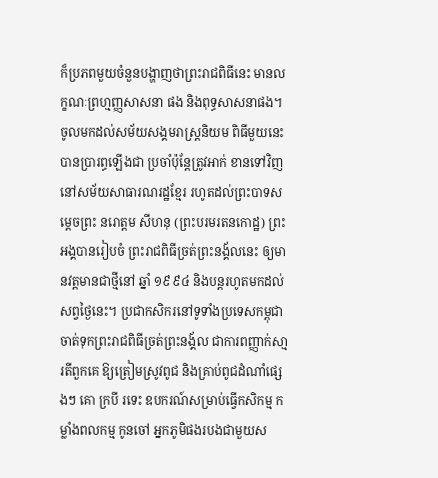ក៏ប្រភពមួយចំនួនបង្ហាញថាព្រះរាជពិធីនេះ មានលក្ខណៈព្រហ្មញ្ញសាសនា ផង និងពុទ្ធសាសនាផង។ ចូលមកដល់សម័យសង្គមរាស្ត្រនិយម ពិធីមួយនេះបានប្រារព្ធឡើងជា ប្រចាំប៉ុន្តែត្រូវអាក់ ខានទៅវិញ នៅសម័យសាធារណរដ្ឋខ្មែរ រហូតដល់ព្រះបាទសម្តេចព្រះ នរោត្តម សីហនុ (ព្រះបរមរតនកោដ្ឋ) ព្រះអង្គបានរៀបចំ ព្រះរាជពិធីច្រត់ព្រះនង្គ័លនេះ ឲ្យមានវត្តមានជាថ្មីនៅ ឆ្នាំ ១៩៩៤ និងបន្តរហូតមកដល់សព្វថ្ងៃនេះ។ ប្រជាកសិករនៅទូទាំងប្រទេសកម្ពុជា ចាត់ទុកព្រះរាជពិធីច្រត់ព្រះនង្គ័ល ជាការពញ្ញាក់សា្មរតីពួកគេ ឱ្យត្រៀមស្រូវពូជ និងគ្រាប់ពូជដំណាំផ្សេងៗ គោ ក្របី រទេះ ឧបករណ៍សម្រាប់ធ្វើកសិកម្ម កម្លាំងពលកម្ម កូនចៅ អ្នកភូមិផងរបងជាមួយស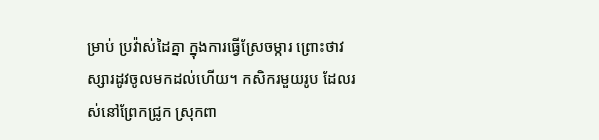ម្រាប់ ប្រវ៉ាស់ដៃគ្នា ក្នុងការធ្វើស្រែចម្ការ ព្រោះថាវស្សារដូវចូលមកដល់ហើយ។ កសិករមួយរូប ដែលរស់នៅព្រែកជ្រូក ស្រុកពា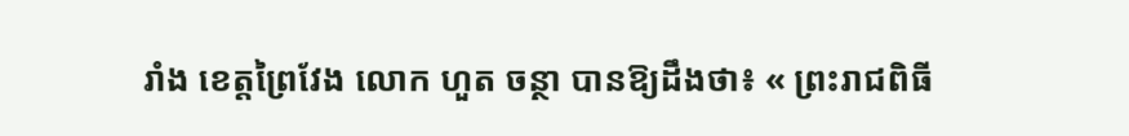រាំង ខេត្តព្រៃវែង លោក ហួត ចន្ថា បានឱ្យដឹងថា៖ « ព្រះរាជពិធី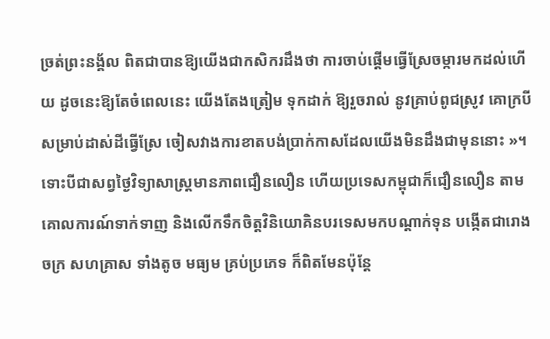ច្រត់ព្រះនង្គ័ល ពិតជាបានឱ្យយើងជាកសិករដឹងថា ការចាប់ផ្តើមធ្វើស្រែចម្ការមកដល់ហើយ ដូចនេះឱ្យតែចំពេលនេះ យើងតែងត្រៀម ទុកដាក់ ឱ្យរួចរាល់ នូវគ្រាប់ពូជស្រូវ គោក្របី សម្រាប់ដាស់ដីធ្វើស្រែ ចៀសវាងការខាតបង់ប្រាក់កាសដែលយើងមិនដឹងជាមុននោះ »។ ទោះបីជាសព្វថ្ងៃវិទ្យាសាស្រ្តមានភាពជឿនលឿន ហើយប្រទេសកម្ពុជាក៏ជឿនលឿន តាមគោលការណ៍ទាក់ទាញ និងលើកទឹកចិត្តវិនិយោគិនបរទេសមកបណ្តាក់ទុន បង្កើតជារោងចក្រ សហគ្រាស ទាំងតូច មធ្យម គ្រប់ប្រភេទ ក៏ពិតមែនប៉ុន្តែ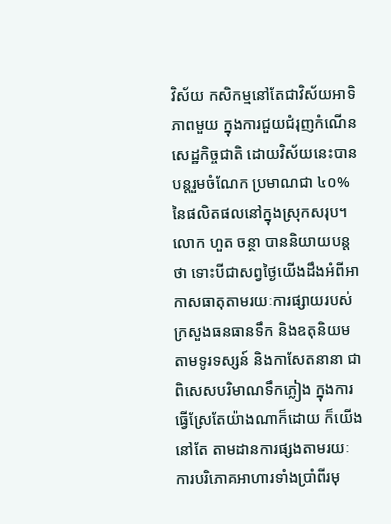វិស័យ កសិកម្មនៅតែជាវិស័យអាទិភាពមួយ ក្នុងការជួយជំរុញកំណើនសេដ្ឋកិច្ចជាតិ ដោយវិស័យនេះបានបន្តរួមចំណែក ប្រមាណជា ៤០% នៃផលិតផលនៅក្នុងស្រុកសរុប។ លោក ហួត ចន្ថា បាននិយាយបន្តថា ទោះបីជាសព្វថ្ងៃយើងដឹងអំពីអាកាសធាតុតាមរយៈការផ្សាយរបស់ក្រសួងធនធានទឹក និងឧតុនិយម តាមទូរទស្សន៍ និងកាសែតនានា ជាពិសេសបរិមាណទឹកភ្លៀង ក្នុងការធ្វើស្រែតែយ៉ាងណាក៏ដោយ ក៏យើងនៅតែ តាមដានការផ្សងតាមរយៈ ការបរិភោគអាហារទាំងប្រាំពីរមុ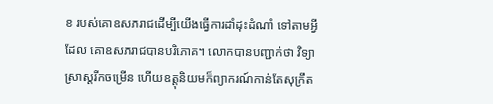ខ របស់គោឧសភរាជដើម្បីយើងធ្វើការដាំដុះដំណាំ ទៅតាមអ្វីដែល គោឧសភរាជបានបរិភោគ។ លោកបានបញ្ជាក់ថា វិទ្យាស្រាស្តរីកចម្រើន ហើយឧត្តុនិយមក៏ព្យាករណ៍កាន់តែសុក្រឹត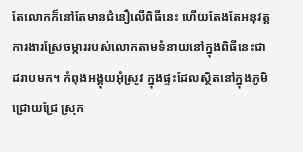តែលោកក៏នៅតែមានជំនឿលើពិធីនេះ ហើយតែងតែអនុវត្តការងារស្រែចម្ការរបស់លោកតាមទំនាយនៅក្នុងពិធីនេះជាដរាបមក។ កំពុងអង្គុយអុំស្រូវ ក្នុងផ្ទះដែលស្ថិតនៅក្នុងភូមិជ្រោយជ្រែ ស្រុក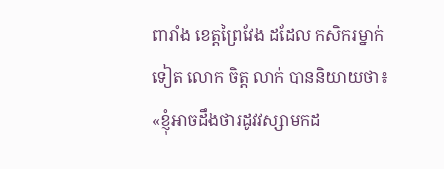ពារាំង ខេត្តព្រៃវែង ដដែល កសិករម្នាក់ទៀត លោក ចិត្ត លាក់ បាននិយាយថា៖ «ខ្ញុំអាចដឹងថារដូវវស្សាមកដ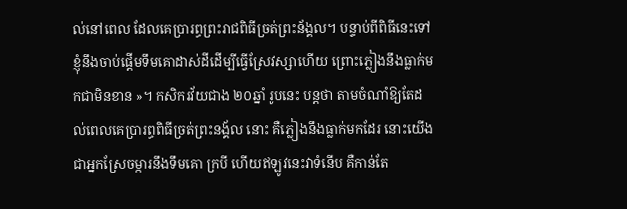ល់នៅពេល ដែលគេប្រារព្ធព្រះរាជពិធីច្រត់ព្រះន័ង្គល។ បន្ទាប់ពីពិធីនេះទៅ ខ្ញុំនឹងចាប់ផ្តើមទឹមគោដាស់ដីដើម្បីធ្វើស្រែវស្សាហើយ ព្រោះភ្លៀងនឹងធ្លាក់មកជាមិនខាន »។ កសិករវ័យជាង ២០ឆ្នាំ រូបនេះ បន្តថា តាមចំណាំឱ្យតែដល់ពេលគេប្រារព្ធពិធីច្រត់ព្រះនង្គ័ល នោះ គឺភ្លៀងនឹងធ្លាក់មកដែរ នោះយើងជាអ្នកស្រែចម្ការនឹងទឹមគោ ក្របី ហើយឥឡូវនេះវាទំនើប គឺកាន់តែ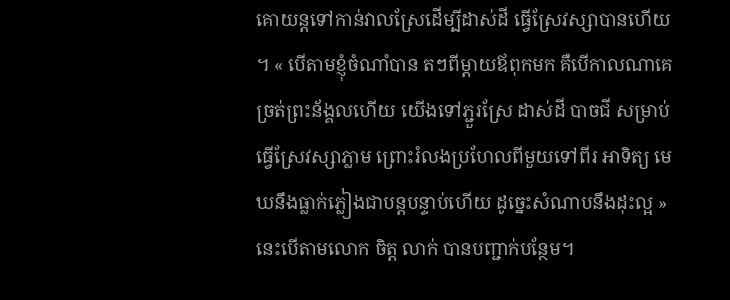គោយន្តទៅកាន់វាលស្រែដើម្បីដាស់ដី ធ្វើស្រែវស្សាបានហើយ ។ « បើតាមខ្ញុំចំណាំបាន តៗពីម្តាយឪពុកមក គឺបើកាលណាគេច្រត់ព្រះន័ង្គលហើយ យើងទៅភ្ជួរស្រែ ដាស់ដី បាចជី សម្រាប់ធ្វើស្រែវស្សាភ្លាម ព្រោះរំលងប្រហែលពីមួយទៅពីរ អាទិត្យ មេឃនឹងធ្លាក់ភ្លៀងជាបន្តបន្ទាប់ហើយ ដូច្នេះសំណាបនឹងដុះល្អ » នេះបើតាមលោក ចិត្ត លាក់ បានបញ្ជាក់បន្ថែម។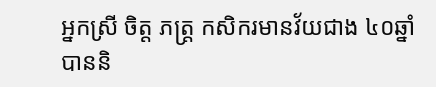អ្នកស្រី ចិត្ត ភត្រ្ត កសិករមានវ័យជាង ៤០ឆ្នាំ បាននិ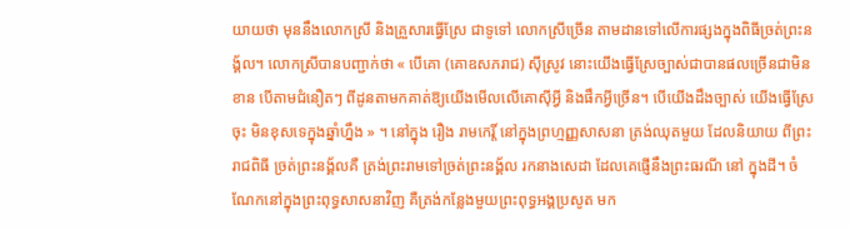យាយថា មុននឹងលោកស្រី និងគ្រួសារធ្វើស្រែ ជាទូទៅ លោកស្រីច្រើន តាមដានទៅលើការផ្សងក្នុងពិធីច្រត់ព្រះនង្គ័ល។ លោកស្រីបានបញ្ជាក់ថា « បើគោ (គោឧសភរាជ) ស៊ីស្រូវ នោះយើងធ្វើស្រែច្បាស់ជាបានផលច្រើនជាមិនខាន បើតាមជំនឿតៗ ពីដូនតាមកគាត់ឱ្យយើងមើលលើគោស៊ីអ្វី និងផឹកអ្វីច្រើន។ បើយើងដឹងច្បាស់ យើងធ្វើស្រែចុះ មិនខុសទេក្នុងឆ្នាំហ្នឹង » ។ នៅក្នុង រឿង រាមកេរ្តិ៍ នៅក្នុងព្រហ្មញ្ញសាសនា ត្រង់ឈុតមួយ ដែលនិយាយ ពីព្រះរាជពិធី ច្រត់ព្រះនង្គ័លគឺ ត្រង់ព្រះរាមទៅច្រត់ព្រះនង្គ័ល រកនាងសេដា ដែលគេផ្ញើនឹងព្រះធរណី នៅ ក្នុងដី។ ចំណែកនៅក្នុងព្រះពុទ្ធសាសនាវិញ គឺត្រង់កន្លែងមួយព្រះពុទ្ធអង្គប្រសូត មក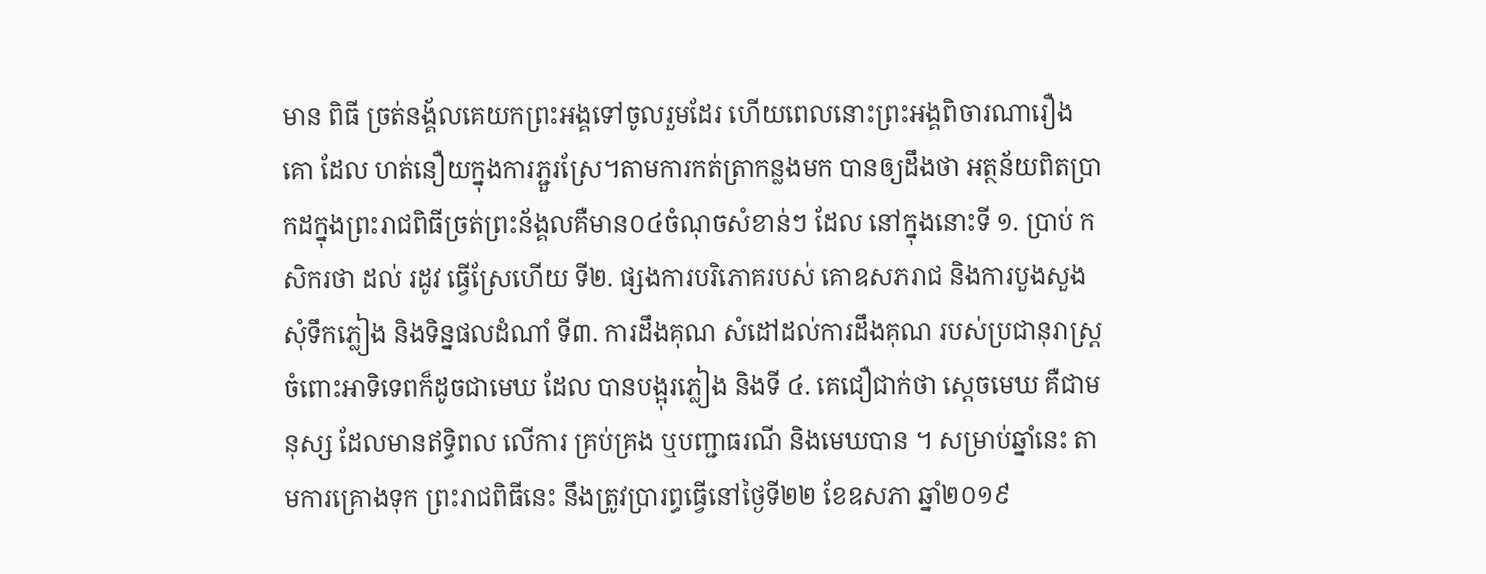មាន ពិធី ច្រត់នង្គ័លគេយកព្រះអង្គទៅចូលរួមដែរ ហើយពេលនោះព្រះអង្គពិចារណារឿងគោ ដែល ហត់នឿយក្នុងការភ្ជួរស្រែ។តាមការកត់ត្រាកន្លងមក បានឲ្យដឹងថា អត្ថន័យពិតប្រាកដក្នុងព្រះរាជពិធីច្រត់ព្រះន័ង្គលគឺមាន០៤ចំណុចសំខាន់ៗ ដែល នៅក្នុងនោះទី ១. ប្រាប់ កសិករថា ដល់ រដូវ ធ្វើស្រែហើយ ទី២. ផ្សងការបរិភោគរបស់ គោឧសភរាជ និងការបួងសួងសុំទឹកភ្លៀង និងទិន្នផលដំណាំ ទី៣. ការដឹងគុណ សំដៅដល់ការដឹងគុណ របស់ប្រជានុរាស្ត្រ ចំពោះអាទិទេពក៏ដូចជាមេឃ ដែល បានបង្អុរភ្លៀង និងទី ៤. គេជឿជាក់ថា ស្ដេចមេឃ គឺជាមនុស្ស ដែលមានឥទ្ធិពល លើការ គ្រប់គ្រង ឬបញ្ជាធរណី និងមេឃបាន ។ សម្រាប់ឆ្នាំនេះ តាមការគ្រោងទុក ព្រះរាជពិធីនេះ នឹងត្រូវប្រារព្ធធ្វើនៅថ្ងៃទី២២ ខែឧសភា ឆ្នាំ២០១៩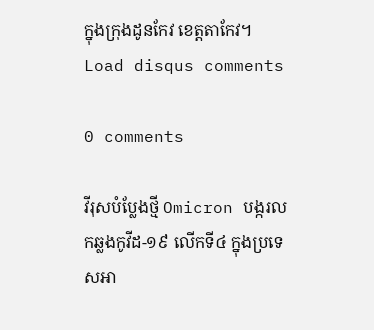ក្នុងក្រុងដូនកែវ ខេត្តតាកែវ។
Load disqus comments

0 comments

វីរុសបំប្លែងថ្មី Omicron បង្ករលកឆ្លងកូវីដ-១៩ លើកទី៤ ក្នុងប្រទេសអា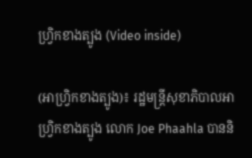ហ្វ្រិកខាងត្បូង (Video inside)

(អាហ្វ្រិកខាងត្បូង)៖ រដ្ឋមន្ត្រីសុខាភិបាលអាហ្រ្វិកខាងត្បូង លោក Joe Phaahla បាននិ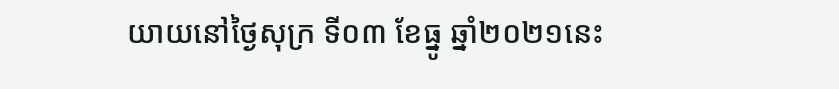យាយនៅថ្ងៃសុក្រ ទី០៣ ខែធ្នូ ឆ្នាំ២០២១នេះ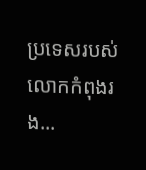ប្រទេសរបស់លោកកំពុងរង...